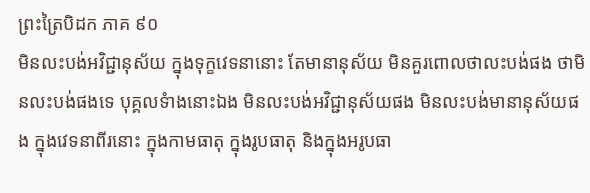ព្រះត្រៃបិដក ភាគ ៩០
មិនលះបង់អវិជ្ជានុស័យ ក្នុងទុក្ខវេទនានោះ តែមានានុស័យ មិនគួរពោលថាលះបង់ផង ថាមិនលះបង់ផងទេ បុគ្គលទំាងនោះឯង មិនលះបង់អវិជ្ជានុស័យផង មិនលះបង់មានានុស័យផង ក្នុងវេទនាពីរនោះ ក្នុងកាមធាតុ ក្នុងរូបធាតុ និងក្នុងអរូបធា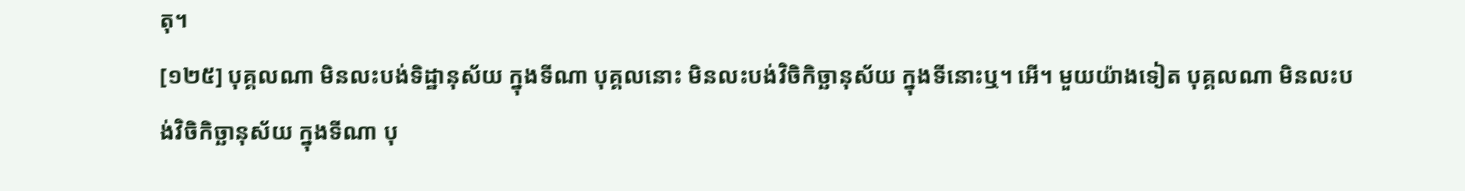តុ។
[១២៥] បុគ្គលណា មិនលះបង់ទិដ្ឋានុស័យ ក្នុងទីណា បុគ្គលនោះ មិនលះបង់វិចិកិច្ឆានុស័យ ក្នុងទីនោះឬ។ អើ។ មួយយ៉ាងទៀត បុគ្គលណា មិនលះបង់វិចិកិច្ឆានុស័យ ក្នុងទីណា បុ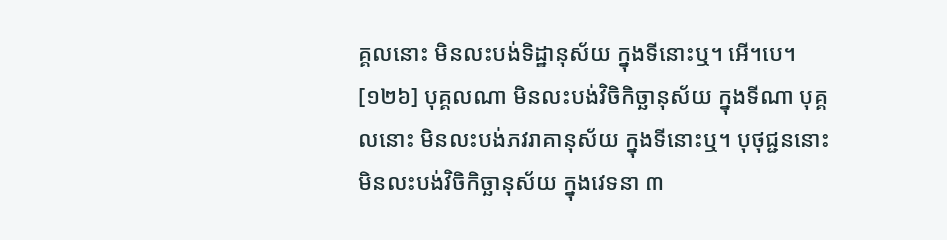គ្គលនោះ មិនលះបង់ទិដ្ឋានុស័យ ក្នុងទីនោះឬ។ អើ។បេ។
[១២៦] បុគ្គលណា មិនលះបង់វិចិកិច្ឆានុស័យ ក្នុងទីណា បុគ្គលនោះ មិនលះបង់ភវរាគានុស័យ ក្នុងទីនោះឬ។ បុថុជ្ជននោះ មិនលះបង់វិចិកិច្ឆានុស័យ ក្នុងវេទនា ៣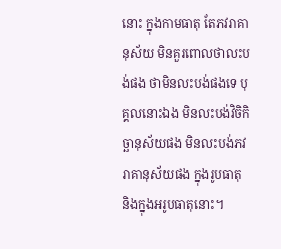នោះ ក្នុងកាមធាតុ តែភវរាគានុស័យ មិនគួរពោលថាលះបង់ផង ថាមិនលះបង់ផងទេ បុគ្គលនោះឯង មិនលះបង់វិចិកិច្ឆានុស័យផង មិនលះបង់ភវរាគានុស័យផង ក្នុងរូបធាតុ និងក្នុងអរូបធាតុនោះ។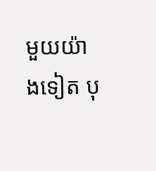មួយយ៉ាងទៀត បុ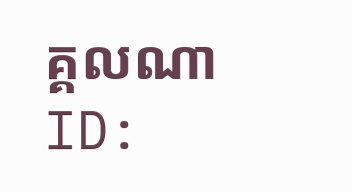គ្គលណា
ID: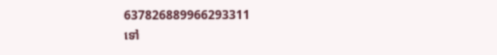637826889966293311
ទៅ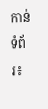កាន់ទំព័រ៖